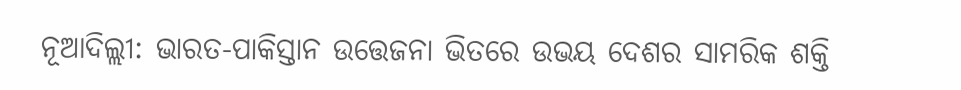ନୂଆଦିଲ୍ଲୀ: ଭାରତ-ପାକିସ୍ତାନ ଉତ୍ତେଜନା ଭିତରେ ଉଭୟ ଦେଶର ସାମରିକ ଶକ୍ତି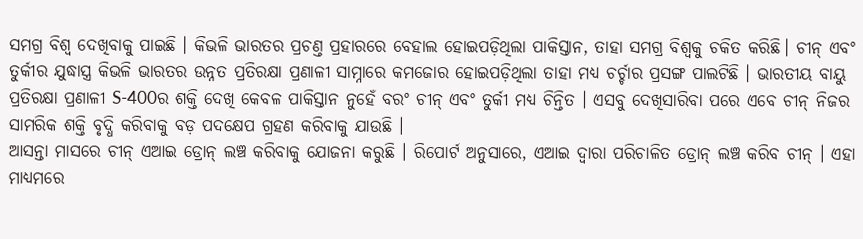ସମଗ୍ର ବିଶ୍ବ ଦେଖିବାକୁ ପାଇଛି । କିଭଳି ଭାରତର ପ୍ରଚଣ୍ତ ପ୍ରହାରରେ ବେହାଲ ହୋଇପଡ଼ିଥିଲା ପାକିସ୍ତାନ, ତାହା ସମଗ୍ର ବିଶ୍ବକୁ ଚକିତ କରିଛି। ଚୀନ୍ ଏବଂ ତୁର୍କୀର ଯୁଦ୍ଧାସ୍ତ୍ର କିଭଳି ଭାରତର ଉନ୍ନତ ପ୍ରତିରକ୍ଷା ପ୍ରଣାଳୀ ସାମ୍ନାରେ କମଜୋର ହୋଇପଡ଼ିଥିଲା ତାହା ମଧ୍ୟ ଚର୍ଚ୍ଚାର ପ୍ରସଙ୍ଗ ପାଲଟିଛି । ଭାରତୀୟ ବାୟୁ ପ୍ରତିରକ୍ଷା ପ୍ରଣାଳୀ S-400ର ଶକ୍ତି ଦେଖି କେବଳ ପାକିସ୍ତାନ ନୁହେଁ ବରଂ ଚୀନ୍ ଏବଂ ତୁର୍କୀ ମଧ୍ୟ ଚିନ୍ତିତ । ଏସବୁ ଦେଖିସାରିବା ପରେ ଏବେ ଚୀନ୍ ନିଜର ସାମରିକ ଶକ୍ତି ବୃଦ୍ଧି କରିବାକୁ ବଡ଼ ପଦକ୍ଷେପ ଗ୍ରହଣ କରିବାକୁ ଯାଉଛି ।
ଆସନ୍ତା ମାସରେ ଚୀନ୍ ଏଆଇ ଡ୍ରୋନ୍ ଲଞ୍ଚ କରିବାକୁ ଯୋଜନା କରୁଛି । ରିପୋର୍ଟ ଅନୁସାରେ, ଏଆଇ ଦ୍ବାରା ପରିଚାଳିତ ଡ୍ରୋନ୍ ଲଞ୍ଚ କରିବ ଚୀନ୍ । ଏହା ମାଧ୍ୟମରେ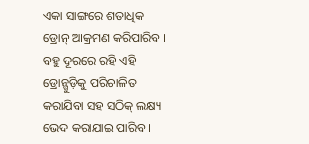ଏକା ସାଙ୍ଗରେ ଶତାଧିକ ଡ୍ରୋନ୍ ଆକ୍ରମଣ କରିପାରିବ । ବହୁ ଦୂରରେ ରହି ଏହି ଡ୍ରୋନ୍ଗୁଡ଼ିକୁ ପରିଚାଳିତ କରାଯିବା ସହ ସଠିକ୍ ଲକ୍ଷ୍ୟ ଭେଦ କରାଯାଇ ପାରିବ ।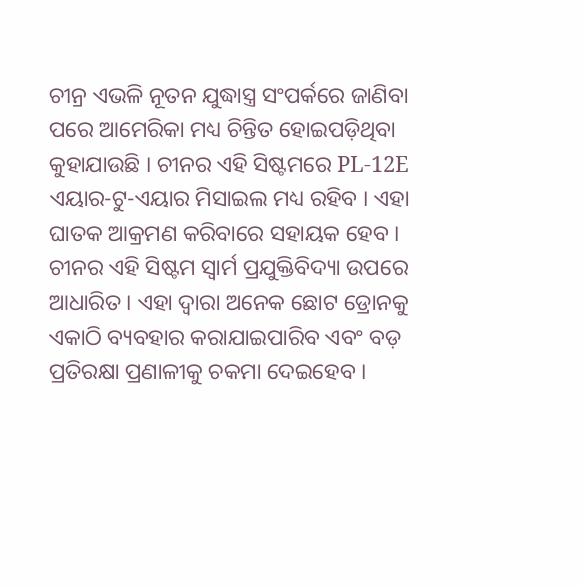ଚୀନ୍ର ଏଭଳି ନୂତନ ଯୁଦ୍ଧାସ୍ତ୍ର ସଂପର୍କରେ ଜାଣିବା ପରେ ଆମେରିକା ମଧ୍ୟ ଚିନ୍ତିତ ହୋଇପଡ଼ିଥିବା କୁହାଯାଉଛି । ଚୀନର ଏହି ସିଷ୍ଟମରେ PL-12E ଏୟାର-ଟୁ-ଏୟାର ମିସାଇଲ ମଧ୍ୟ ରହିବ । ଏହା ଘାତକ ଆକ୍ରମଣ କରିବାରେ ସହାୟକ ହେବ । ଚୀନର ଏହି ସିଷ୍ଟମ ସ୍ବାର୍ମ ପ୍ରଯୁକ୍ତିବିଦ୍ୟା ଉପରେ ଆଧାରିତ । ଏହା ଦ୍ବାରା ଅନେକ ଛୋଟ ଡ୍ରୋନକୁ ଏକାଠି ବ୍ୟବହାର କରାଯାଇପାରିବ ଏବଂ ବଡ଼ ପ୍ରତିରକ୍ଷା ପ୍ରଣାଳୀକୁ ଚକମା ଦେଇହେବ ।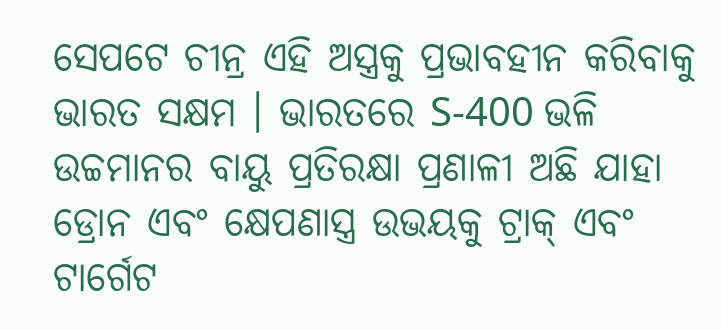ସେପଟେ ଚୀନ୍ର ଏହି ଅସ୍ତ୍ରକୁ ପ୍ରଭାବହୀନ କରିବାକୁ ଭାରତ ସକ୍ଷମ । ଭାରତରେ S-400 ଭଳି ଉଚ୍ଚମାନର ବାୟୁ ପ୍ରତିରକ୍ଷା ପ୍ରଣାଳୀ ଅଛି ଯାହା ଡ୍ରୋନ ଏବଂ କ୍ଷେପଣାସ୍ତ୍ର ଉଭୟକୁ ଟ୍ରାକ୍ ଏବଂ ଟାର୍ଗେଟ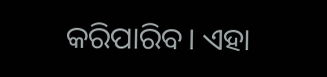କରିପାରିବ। ଏହା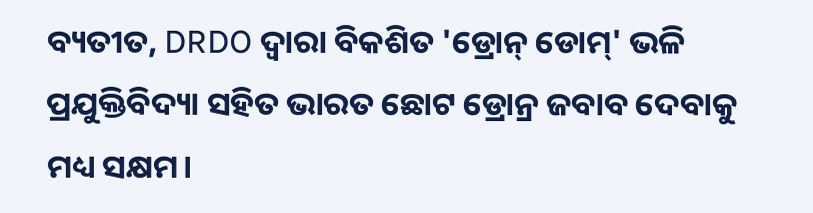ବ୍ୟତୀତ, DRDO ଦ୍ୱାରା ବିକଶିତ 'ଡ୍ରୋନ୍ ଡୋମ୍' ଭଳି ପ୍ରଯୁକ୍ତିବିଦ୍ୟା ସହିତ ଭାରତ ଛୋଟ ଡ୍ରୋନ୍ର ଜବାବ ଦେବାକୁ ମଧ୍ୟ ସକ୍ଷମ।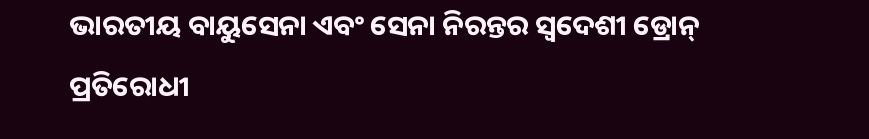ଭାରତୀୟ ବାୟୁସେନା ଏବଂ ସେନା ନିରନ୍ତର ସ୍ୱଦେଶୀ ଡ୍ରୋନ୍ ପ୍ରତିରୋଧୀ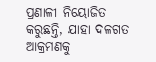ପ୍ରଣାଳୀ ନିୟୋଜିତ କରୁଛନ୍ତି, ଯାହା ଦଳଗତ ଆକ୍ରମଣକୁ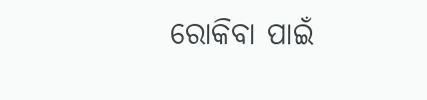ରୋକିବା ପାଇଁ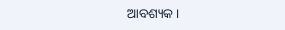ଆବଶ୍ୟକ ।